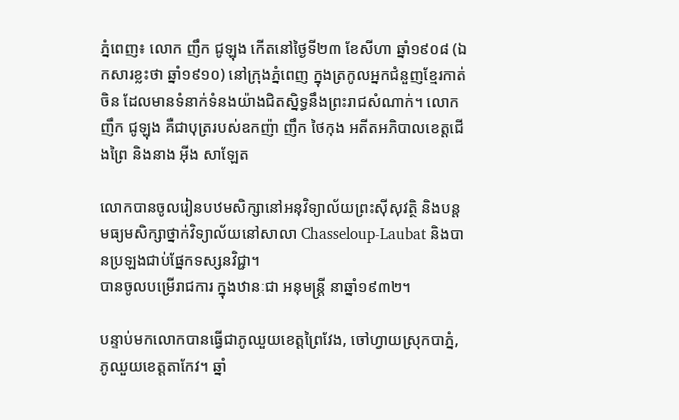ភ្នំពេញ៖ លោក ញឹក ជូឡុង កើតនៅថ្ងៃទី២៣ ខែសីហា ឆ្នាំ១៩០៨ (ឯកសារខ្លះថា ឆ្នាំ១៩១០) នៅក្រុងភ្នំពេញ ក្នុងត្រកូលអ្នកជំនួញខ្មែរកាត់ចិន ដែលមានទំនាក់ទំនងយ៉ាងជិតស្និទ្ធនឹងព្រះរាជសំណាក់។ លោក ញឹក ជូឡុង គឺជាបុត្ររបស់ឧកញ៉ា ញឹក ថៃកុង អតីតអភិបាលខេត្តជើងព្រៃ និងនាង អ៊ីង សាឡែត

លោកបានចូលរៀនបឋមសិក្សានៅអនុវិទ្យាល័យព្រះស៊ីសុវត្ថិ និងបន្តមធ្យមសិក្សាថ្នាក់វិទ្យាល័យនៅសាលា Chasseloup-Laubat និងបានប្រឡងជាប់ផ្នែកទស្សនវិជ្ជា។
បានចូលបម្រើរាជការ ក្នុងឋានៈជា អនុមន្ត្រី នាឆ្នាំ១៩៣២។

បន្ទាប់មកលោកបានធ្វើជាភូឈួយខេត្តព្រៃវែង, ចៅហ្វាយស្រុកបាភ្នំ, ភូឈួយខេត្តតាកែវ។ ឆ្នាំ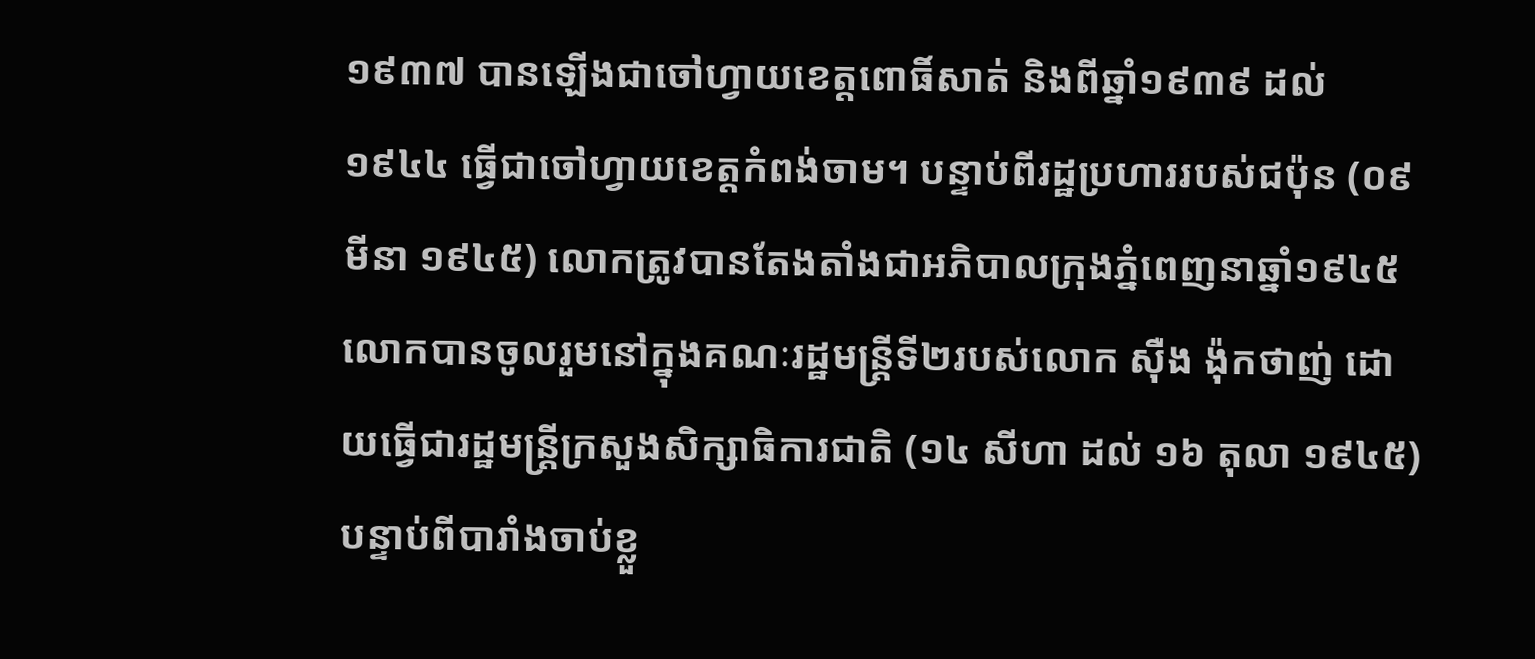១៩៣៧ បានឡើងជាចៅហ្វាយខេត្តពោធិ៍សាត់ និងពីឆ្នាំ១៩៣៩ ដល់ ១៩៤៤ ធ្វើជាចៅហ្វាយខេត្តកំពង់ចាម។ បន្ទាប់ពីរដ្ឋប្រហាររបស់ជប៉ុន (០៩ មីនា ១៩៤៥) លោកត្រូវបានតែងតាំងជាអភិបាលក្រុងភ្នំពេញនាឆ្នាំ១៩៤៥ លោកបានចូលរួមនៅក្នុងគណៈរដ្ឋមន្ត្រីទី២របស់លោក ស៊ឺង ង៉ុកថាញ់ ដោយធ្វើជារដ្ឋមន្ត្រីក្រសួងសិក្សាធិការជាតិ (១៤ សីហា ដល់ ១៦ តុលា ១៩៤៥) បន្ទាប់ពីបារាំងចាប់ខ្លួ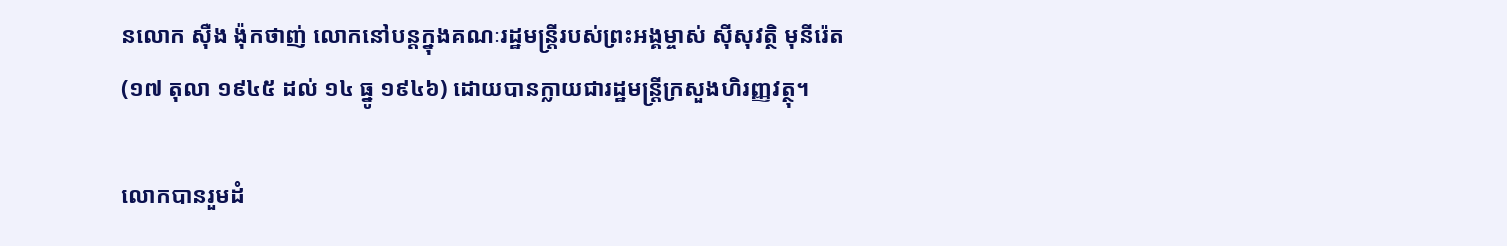នលោក ស៊ឺង ង៉ុកថាញ់ លោកនៅបន្តក្នុងគណៈរដ្ឋមន្ត្រីរបស់ព្រះអង្គម្ចាស់ ស៊ីសុវត្ថិ មុនីរ៉េត (១៧ តុលា ១៩៤៥ ដល់ ១៤ ធ្នូ ១៩៤៦) ដោយបានក្លាយជារដ្ឋមន្ត្រីក្រសួងហិរញ្ញវត្ថុ។

លោកបានរួមដំ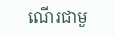ណើរជាមួ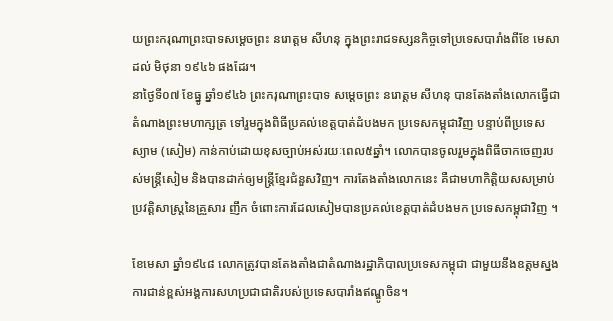យព្រះករុណាព្រះបាទសម្ដេចព្រះ នរោត្ដម សីហនុ ក្នុងព្រះរាជទស្សនកិច្ចទៅប្រទេសបារាំងពីខែ មេសា ដល់ មិថុនា ១៩៤៦ ផងដែរ។
នាថ្ងៃទី០៧ ខែធ្នូ ឆ្នាំ១៩៤៦ ព្រះករុណាព្រះបាទ សម្ដេចព្រះ នរោត្ដម សីហនុ បានតែងតាំងលោកធ្វើជាតំណាងព្រះមហាក្សត្រ ទៅរួមក្នុងពិធីប្រគល់ខេត្តបាត់ដំបងមក ប្រទេសកម្ពុជាវិញ បន្ទាប់ពីប្រទេសស្យាម (សៀម) កាន់កាប់ដោយខុសច្បាប់អស់រយៈពេល៥ឆ្នាំ។ លោកបានចូលរួមក្នុងពិធីចាកចេញរបស់មន្ត្រីសៀម និងបានដាក់ឲ្យមន្ត្រីខ្មែរជំនួសវិញ។ ការតែងតាំងលោកនេះ គឺជាមហាកិត្តិយសសម្រាប់ប្រវត្តិសាស្ត្រនៃគ្រួសារ ញឹក ចំពោះការដែលសៀមបានប្រគល់ខេត្តបាត់ដំបងមក ប្រទេសកម្ពុជាវិញ ។

ខែមេសា ឆ្នាំ១៩៤៨ លោកត្រូវបានតែងតាំងជាតំណាងរដ្ឋាភិបាលប្រទេសកម្ពុជា ជាមួយនឹងឧត្ដមស្នងការជាន់ខ្ពស់អង្គការសហប្រជាជាតិរបស់ប្រទេសបារាំងឥណ្ឌូចិន។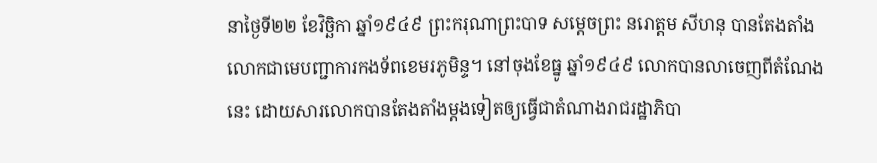នាថ្ងៃទី២២ ខែវិច្ឆិកា ឆ្នាំ១៩៤៩ ព្រះករុណាព្រះបាទ សម្ដេចព្រះ នរោត្ដម សីហនុ បានតែងតាំងលោកជាមេបញ្ជាការកងទ័ពខេមរភូមិន្ទ។ នៅចុងខែធ្នូ ឆ្នាំ១៩៤៩ លោកបានលាចេញពីតំណែងនេះ ដោយសារលោកបានតែងតាំងម្ដងទៀតឲ្យធ្វើជាតំណាងរាជរដ្ឋាភិបា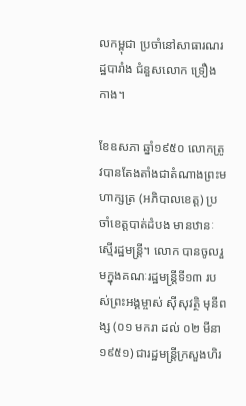លកម្ពុជា ប្រចាំនៅសាធារណរដ្ឋបារាំង ជំនួសលោក ទ្រឿង កាង។

ខែឧសភា ឆ្នាំ១៩៥០ លោកត្រូវបានតែងតាំងជាតំណាងព្រះមហាក្សត្រ (អភិបាលខេត្ត) ប្រចាំខេត្តបាត់ដំបង មានឋានៈស្មើរដ្ឋមន្ត្រី។ លោក បានចូលរួមក្នុងគណៈរដ្ឋមន្ត្រីទី១៣ របស់ព្រះអង្គម្ចាស់ ស៊ីសុវត្ថិ មុនីពង្ស (០១ មករា ដល់ ០២ មីនា ១៩៥១) ជារដ្ឋមន្ត្រីក្រសួងហិរ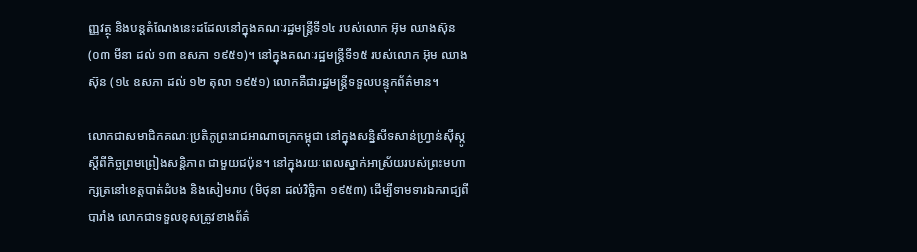ញ្ញវត្ថុ និងបន្តតំណែងនេះដដែលនៅក្នុងគណៈរដ្ឋមន្ត្រីទី១៤ របស់លោក អ៊ុម ឈាងស៊ុន (០៣ មីនា ដល់ ១៣ ឧសភា ១៩៥១)។ នៅក្នុងគណៈរដ្ឋមន្ត្រីទី១៥ របស់លោក អ៊ុម ឈាងស៊ុន (១៤ ឧសភា ដល់ ១២ តុលា ១៩៥១) លោកគឺជារដ្ឋមន្ត្រីទទួលបន្ទុកព័ត៌មាន។

លោកជាសមាជិកគណៈប្រតិភូព្រះរាជអាណាចក្រកម្ពុជា នៅក្នុងសន្និសីទសាន់ហ្វ្រាន់ស៊ីស្កូ ស្ដីពីកិច្ចព្រមព្រៀងសន្តិភាព ជាមួយជប៉ុន។ នៅក្នុងរយៈពេលស្នាក់អាស្រ័យរបស់ព្រះមហាក្សត្រនៅខេត្តបាត់ដំបង និងសៀមរាប (មិថុនា ដល់វិច្ឆិកា ១៩៥៣) ដើម្បីទាមទារឯករាជ្យពីបារាំង លោកជាទទួលខុសត្រូវខាងព័ត៌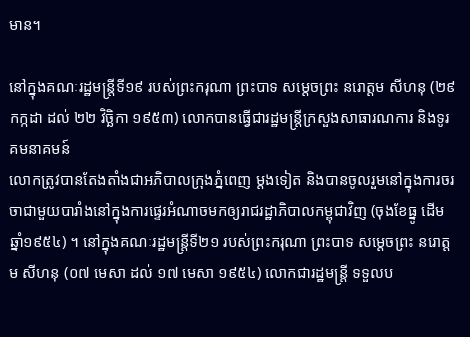មាន។

នៅក្នុងគណៈរដ្ឋមន្ត្រីទី១៩ របស់ព្រះករុណា ព្រះបាទ សម្ដេចព្រះ នរោត្ដម សីហនុ (២៩ កក្កដា ដល់ ២២ វិច្ឆិកា ១៩៥៣) លោកបានធ្វើជារដ្ឋមន្ត្រីក្រសួងសាធារណការ និងទូរគមនាគមន៍
លោកត្រូវបានតែងតាំងជាអភិបាលក្រុងភ្នំពេញ ម្ដងទៀត និងបានចូលរួមនៅក្នុងការចរចាជាមួយបារាំងនៅក្នុងការផ្ទេរអំណាចមកឲ្យរាជរដ្ឋាភិបាលកម្ពុជាវិញ (ចុងខែធ្នូ ដើមឆ្នាំ១៩៥៤) ។ នៅក្នុងគណៈរដ្ឋមន្ត្រីទី២១ របស់ព្រះករុណា ព្រះបាទ សម្ដេចព្រះ នរោត្ដម សីហនុ (០៧ មេសា ដល់ ១៧ មេសា ១៩៥៤) លោកជារដ្ឋមន្ត្រី ទទួលប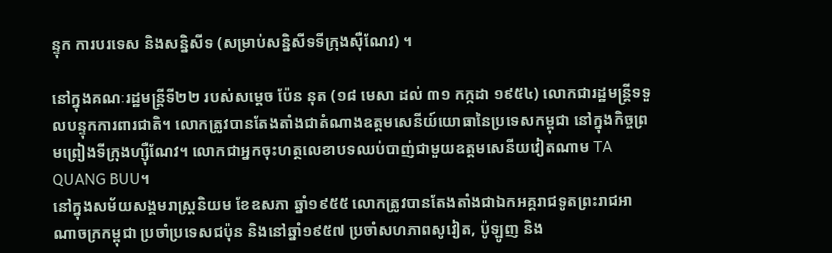ន្ទុក ការបរទេស និងសន្និសីទ (សម្រាប់សន្និសីទទីក្រុងស៊ឺណែវ) ។

នៅក្នុងគណៈរដ្ឋមន្ត្រីទី២២ របស់សម្ដេច ប៉ែន នុត (១៨ មេសា ដល់ ៣១ កក្កដា ១៩៥៤) លោកជារដ្ឋមន្ត្រីទទួលបន្ទុកការពារជាតិ។ លោកត្រូវបានតែងតាំងជាតំណាងឧត្ដមសេនីយ៍យោធានៃប្រទេសកម្ពុជា នៅក្នុងកិច្ចព្រមព្រៀងទីក្រុងហ្ស៊ឺណែវ។ លោកជាអ្នកចុះហត្ថលេខាបទឈប់បាញ់ជាមួយឧត្ដមសេនីយវៀតណាម TA QUANG BUU។
នៅក្នុងសម័យសង្គមរាស្ត្រនិយម ខែឧសភា ឆ្នាំ១៩៥៥ លោកត្រូវបានតែងតាំងជាឯកអគ្គរាជទូតព្រះរាជអាណាចក្រកម្ពុជា ប្រចាំប្រទេសជប៉ុន និងនៅឆ្នាំ១៩៥៧ ប្រចាំសហភាពសូវៀត, ប៉ូឡូញ និង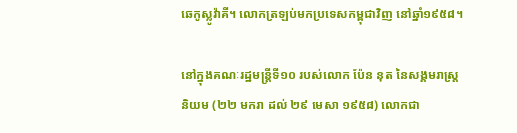ឆេកូស្លូវ៉ាគី។ លោកត្រឡប់មកប្រទេសកម្ពុជាវិញ នៅឆ្នាំ១៩៥៨។

នៅក្នុងគណៈរដ្ឋមន្ត្រីទី១០ របស់លោក ប៉ែន នុត នៃសង្គមរាស្ត្រនិយម (២២ មករា ដល់ ២៩ មេសា ១៩៥៨) លោកជា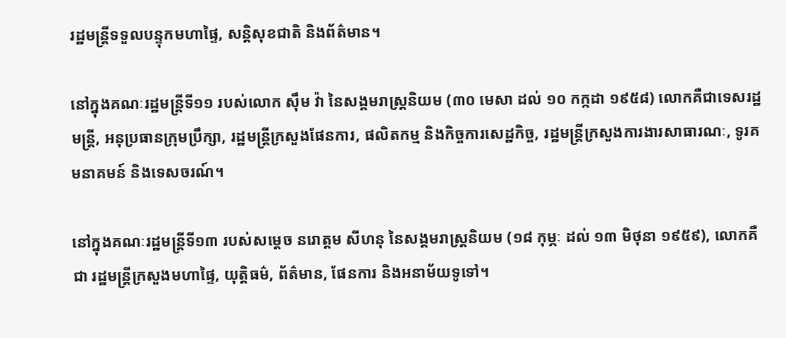រដ្ឋមន្ត្រីទទួលបន្ទុកមហាផ្ទៃ, សន្តិសុខជាតិ និងព័ត៌មាន។

នៅក្នុងគណៈរដ្ឋមន្ត្រីទី១១ របស់លោក ស៊ឹម វ៉ា នៃសង្គមរាស្ត្រនិយម (៣០ មេសា ដល់ ១០ កក្កដា ១៩៥៨) លោកគឺជាទេសរដ្ឋមន្ត្រី, អនុប្រធានក្រុមប្រឹក្សា, រដ្ឋមន្ត្រីក្រសួងផែនការ, ផលិតកម្ម និងកិច្ចការសេដ្ឋកិច្ច, រដ្ឋមន្ត្រីក្រសួងការងារសាធារណៈ, ទូរគមនាគមន៍ និងទេសចរណ៍។

នៅក្នុងគណៈរដ្ឋមន្ត្រីទី១៣ របស់សម្ដេច នរោត្ដម សីហនុ នៃសង្គមរាស្ត្រនិយម (១៨ កុម្ភៈ ដល់ ១៣ មិថុនា ១៩៥៩), លោកគឺជា រដ្ឋមន្ត្រីក្រសួងមហាផ្ទៃ, យុត្តិធម៌, ព័ត៌មាន, ផែនការ និងអនាម័យទូទៅ។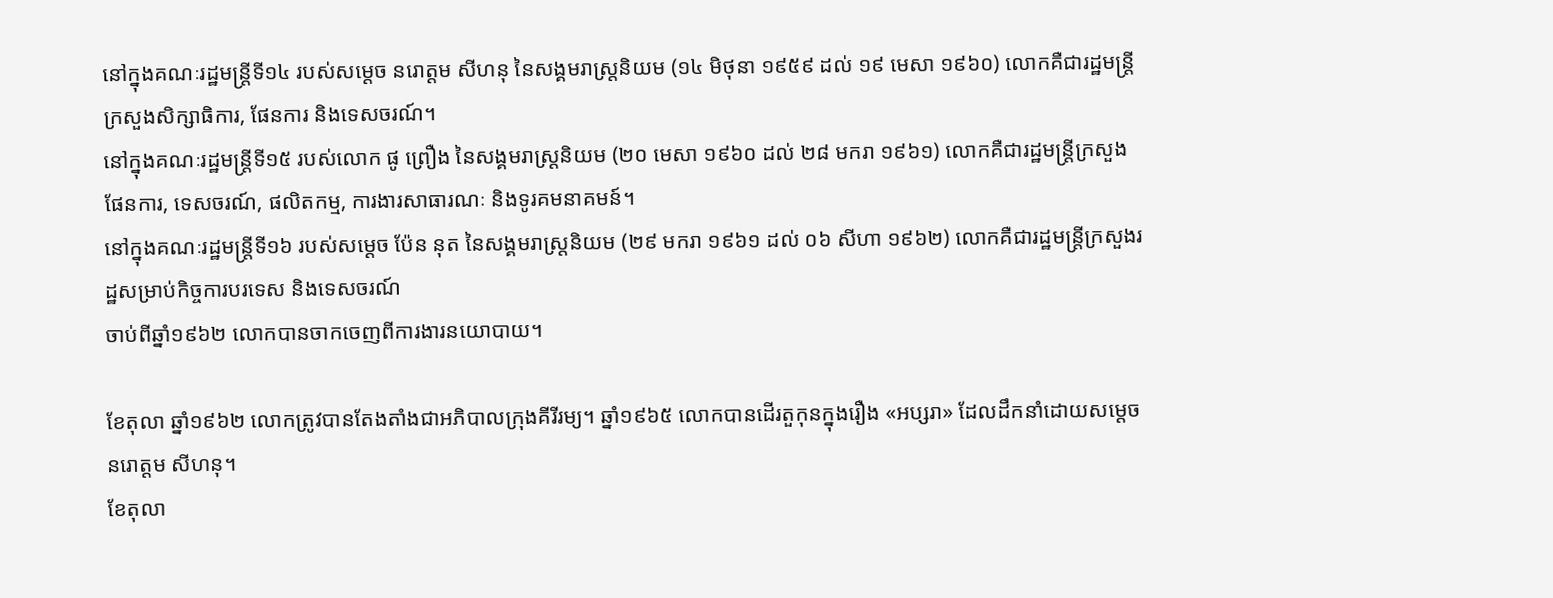នៅក្នុងគណៈរដ្ឋមន្ត្រីទី១៤ របស់សម្ដេច នរោត្ដម សីហនុ នៃសង្គមរាស្ត្រនិយម (១៤ មិថុនា ១៩៥៩ ដល់ ១៩ មេសា ១៩៦០) លោកគឺជារដ្ឋមន្ត្រីក្រសួងសិក្សាធិការ, ផែនការ និងទេសចរណ៍។
នៅក្នុងគណៈរដ្ឋមន្ត្រីទី១៥ របស់លោក ផូ ព្រឿង នៃសង្គមរាស្ត្រនិយម (២០ មេសា ១៩៦០ ដល់ ២៨ មករា ១៩៦១) លោកគឺជារដ្ឋមន្ត្រីក្រសួងផែនការ, ទេសចរណ៍, ផលិតកម្ម, ការងារសាធារណៈ និងទូរគមនាគមន៍។
នៅក្នុងគណៈរដ្ឋមន្ត្រីទី១៦ របស់សម្ដេច ប៉ែន នុត នៃសង្គមរាស្ត្រនិយម (២៩ មករា ១៩៦១ ដល់ ០៦ សីហា ១៩៦២) លោកគឺជារដ្ឋមន្ត្រីក្រសួងរដ្ឋសម្រាប់កិច្ចការបរទេស និងទេសចរណ៍
ចាប់ពីឆ្នាំ១៩៦២ លោកបានចាកចេញពីការងារនយោបាយ។

ខែតុលា ឆ្នាំ១៩៦២ លោកត្រូវបានតែងតាំងជាអភិបាលក្រុងគីរីរម្យ។ ឆ្នាំ១៩៦៥ លោកបានដើរតួកុនក្នុងរឿង «អប្សរា» ដែលដឹកនាំដោយសម្ដេច នរោត្ដម សីហនុ។
ខែតុលា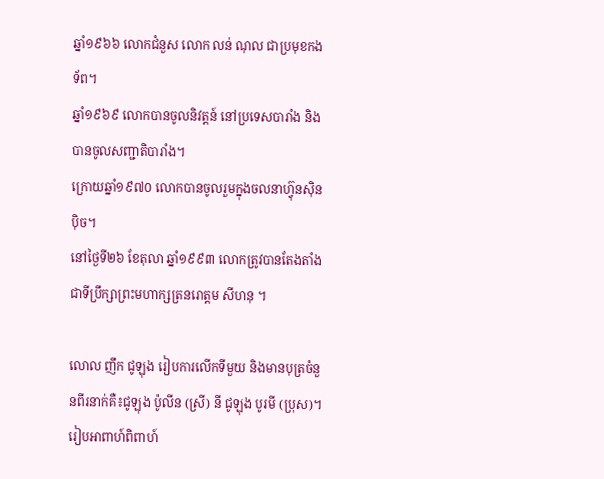ឆ្នាំ១៩៦៦ លោកជំនួស លោក លន់ ណុល ជាប្រមុខកងទ័ព។
ឆ្នាំ១៩៦៩ លោកបានចូលនិវត្តន៍ នៅប្រទេសបារាំង និងបានចូលសញ្ជាតិបារាំង។
ក្រោយឆ្នាំ១៩៧០ លោកបានចូលរួមក្នុងចលនាហ៊្វុនស៊ិនប៉ិច។
នៅថ្ងៃទី២៦ ខែតុលា ឆ្នាំ១៩៩៣ លោកត្រូវបានតែងតាំងជាទីប្រឹក្សាព្រះមហាក្សត្រនរោត្តម សីហនុ ។

លោល ញឹក ជូឡុង រៀបការលើកទីមួយ និងមានបុត្រចំនួនពីរនាក់គឺ៖ជូឡុង ប៉ូលីន (ស្រី) នី ជូឡុង បូរមី (ប្រុស)។
រៀបអាពាហ៍ពិពាហ៍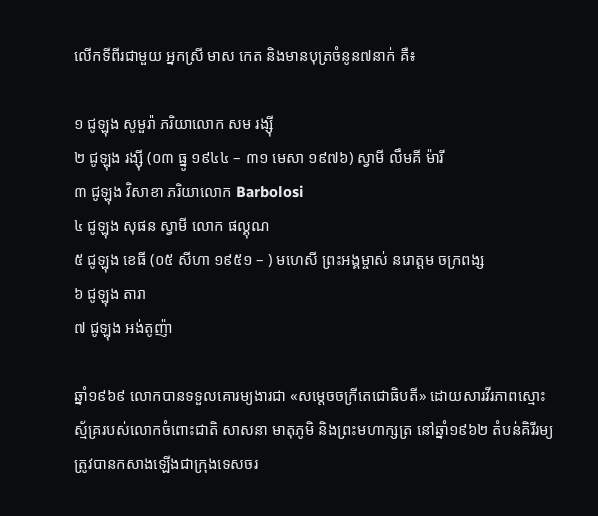លើកទីពីរជាមួយ អ្នកស្រី មាស កេត និងមានបុត្រចំនូន៧នាក់ គឺ៖

១ ជូឡុង សូមួរ៉ា ភរិយាលោក សម រង្ស៊ី
២ ជូឡុង រង្ស៊ី (០៣ ធ្នូ ១៩៤៤ – ៣១ មេសា ១៩៧៦) ស្វាមី លឹមគី ម៉ារី
៣ ជូឡុង វិសាខា ភរិយាលោក Barbolosi
៤ ជូឡុង សុផន ស្វាមី លោក ផល្គុណ
៥ ជូឡុង ខេធី (០៥ សីហា ១៩៥១ – ) មហេសី ព្រះអង្គម្ចាស់ នរោត្ដម ចក្រពង្ស
៦ ជូឡុង តារា
៧ ជូឡុង អង់តូញ៉ា

ឆ្នាំ១៩៦៩ លោកបានទទួលគោរម្យងារជា «សម្ដេចចក្រីតេជោធិបតី» ដោយសារវីរភាពស្មោះស្ម័គ្ររបស់លោកចំពោះជាតិ សាសនា មាតុភូមិ និងព្រះមហាក្សត្រ នៅឆ្នាំ១៩៦២ តំបន់គិរីរម្យ ត្រូវបានកសាងឡើងជាក្រុងទេសចរ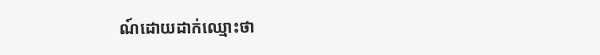ណ៍ដោយដាក់ឈ្មោះថា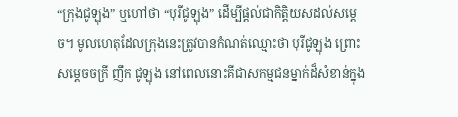“ក្រុងជូឡុង” ឬហៅថា “បុរីជូឡុង” ដើម្បីផ្ដល់ជាកិត្តិយសដល់សម្ដេច។ មូលហេតុដែលក្រុងនេះត្រូវបានកំណត់ឈ្មោះថា បុរីជូឡុង ព្រោះសម្ដេចចក្រី ញឹក ជូឡុង នៅពេលនោះគីជាសកម្មជនម្នាក់ដ៏សំខាន់ក្នុង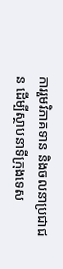ការរួមវិភាគទាន និងចលនាប្រជាជន ដើម្បីស្ថាបនាទីក្រុងទេស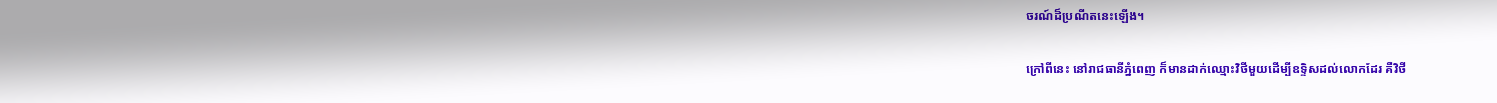ចរណ៍ដ៏ប្រណីតនេះឡើង។

ក្រៅពីនេះ នៅរាជធានីភ្នំពេញ ក៏មានដាក់ឈ្មោះវិថីមួយដើម្បីឧទ្ទិសដល់លោកដែរ គឺវិថី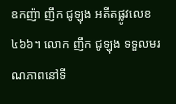ឧកញ៉ា ញឹក ជូឡុង អតីតផ្លូវលេខ៤៦៦។ លោក ញឹក ជូឡុង ទទួលមរណភាពនៅទី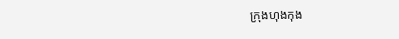ក្រុងហុងកុង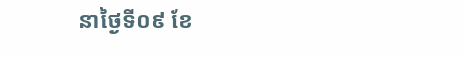នាថ្ងៃទី០៩ ខែ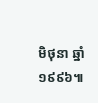មិថុនា ឆ្នាំ១៩៩៦៕